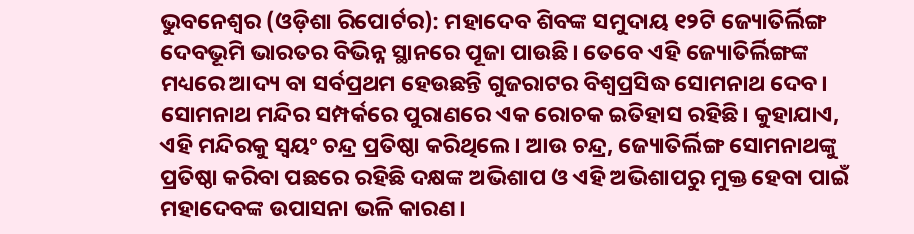ଭୁବନେଶ୍ୱର (ଓଡ଼ିଶା ରିପୋର୍ଟର): ମହାଦେବ ଶିବଙ୍କ ସମୁଦାୟ ୧୨ଟି ଜ୍ୟୋତିର୍ଲିଙ୍ଗ ଦେବଭୂମି ଭାରତର ବିଭିନ୍ନ ସ୍ଥାନରେ ପୂଜା ପାଉଛି। ତେବେ ଏହି ଜ୍ୟୋତିର୍ଲିଙ୍ଗଙ୍କ ମଧ୍ୟରେ ଆଦ୍ୟ ବା ସର୍ବପ୍ରଥମ ହେଉଛନ୍ତି ଗୁଜରାଟର ବିଶ୍ୱପ୍ରସିଦ୍ଧ ସୋମନାଥ ଦେବ।
ସୋମନାଥ ମନ୍ଦିର ସମ୍ପର୍କରେ ପୁରାଣରେ ଏକ ରୋଚକ ଇତିହାସ ରହିଛି। କୁହାଯାଏ, ଏହି ମନ୍ଦିରକୁ ସ୍ୱୟଂ ଚନ୍ଦ୍ର ପ୍ରତିଷ୍ଠା କରିଥିଲେ। ଆଉ ଚନ୍ଦ୍ର, ଜ୍ୟୋତିର୍ଲିଙ୍ଗ ସୋମନାଥଙ୍କୁ ପ୍ରତିଷ୍ଠା କରିବା ପଛରେ ରହିଛି ଦକ୍ଷଙ୍କ ଅଭିଶାପ ଓ ଏହି ଅଭିଶାପରୁ ମୁକ୍ତ ହେବା ପାଇଁ ମହାଦେବଙ୍କ ଉପାସନା ଭଳି କାରଣ।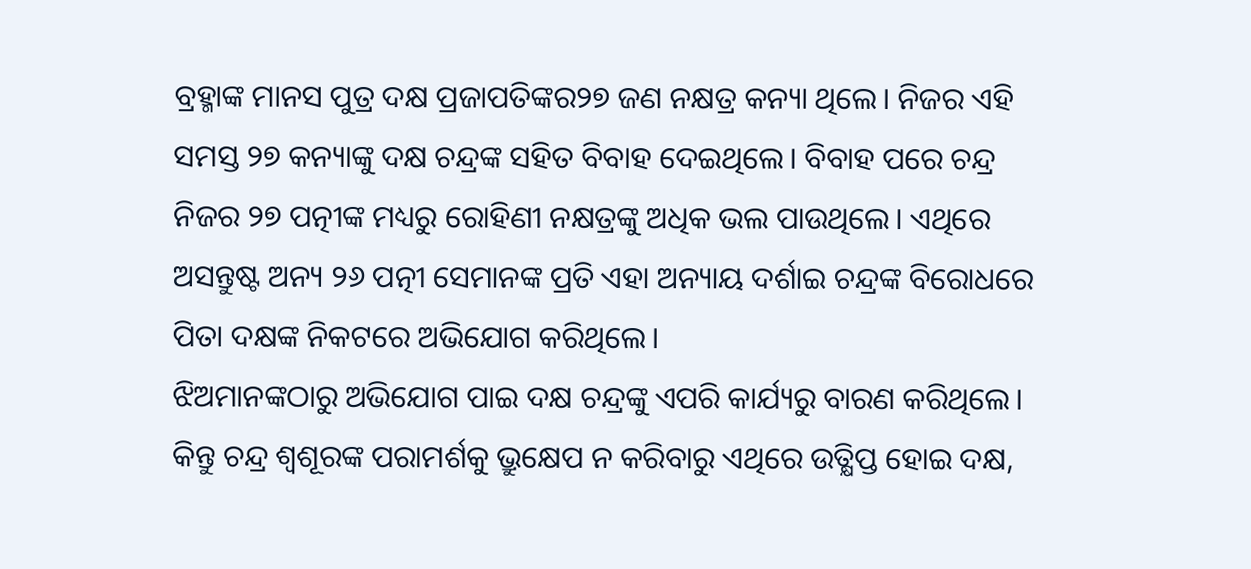ବ୍ରହ୍ମାଙ୍କ ମାନସ ପୁତ୍ର ଦକ୍ଷ ପ୍ରଜାପତିଙ୍କର୨୭ ଜଣ ନକ୍ଷତ୍ର କନ୍ୟା ଥିଲେ। ନିଜର ଏହି ସମସ୍ତ ୨୭ କନ୍ୟାଙ୍କୁ ଦକ୍ଷ ଚନ୍ଦ୍ରଙ୍କ ସହିତ ବିବାହ ଦେଇଥିଲେ। ବିବାହ ପରେ ଚନ୍ଦ୍ର ନିଜର ୨୭ ପତ୍ନୀଙ୍କ ମଧ୍ୟରୁ ରୋହିଣୀ ନକ୍ଷତ୍ରଙ୍କୁ ଅଧିକ ଭଲ ପାଉଥିଲେ। ଏଥିରେ ଅସନ୍ତୁଷ୍ଟ ଅନ୍ୟ ୨୬ ପତ୍ନୀ ସେମାନଙ୍କ ପ୍ରତି ଏହା ଅନ୍ୟାୟ ଦର୍ଶାଇ ଚନ୍ଦ୍ରଙ୍କ ବିରୋଧରେ ପିତା ଦକ୍ଷଙ୍କ ନିକଟରେ ଅଭିଯୋଗ କରିଥିଲେ।
ଝିଅମାନଙ୍କଠାରୁ ଅଭିଯୋଗ ପାଇ ଦକ୍ଷ ଚନ୍ଦ୍ରଙ୍କୁ ଏପରି କାର୍ଯ୍ୟରୁ ବାରଣ କରିଥିଲେ। କିନ୍ତୁ ଚନ୍ଦ୍ର ଶ୍ୱଶୂରଙ୍କ ପରାମର୍ଶକୁ ଭ୍ରୁକ୍ଷେପ ନ କରିବାରୁ ଏଥିରେ ଉତ୍କ୍ଷିପ୍ତ ହୋଇ ଦକ୍ଷ,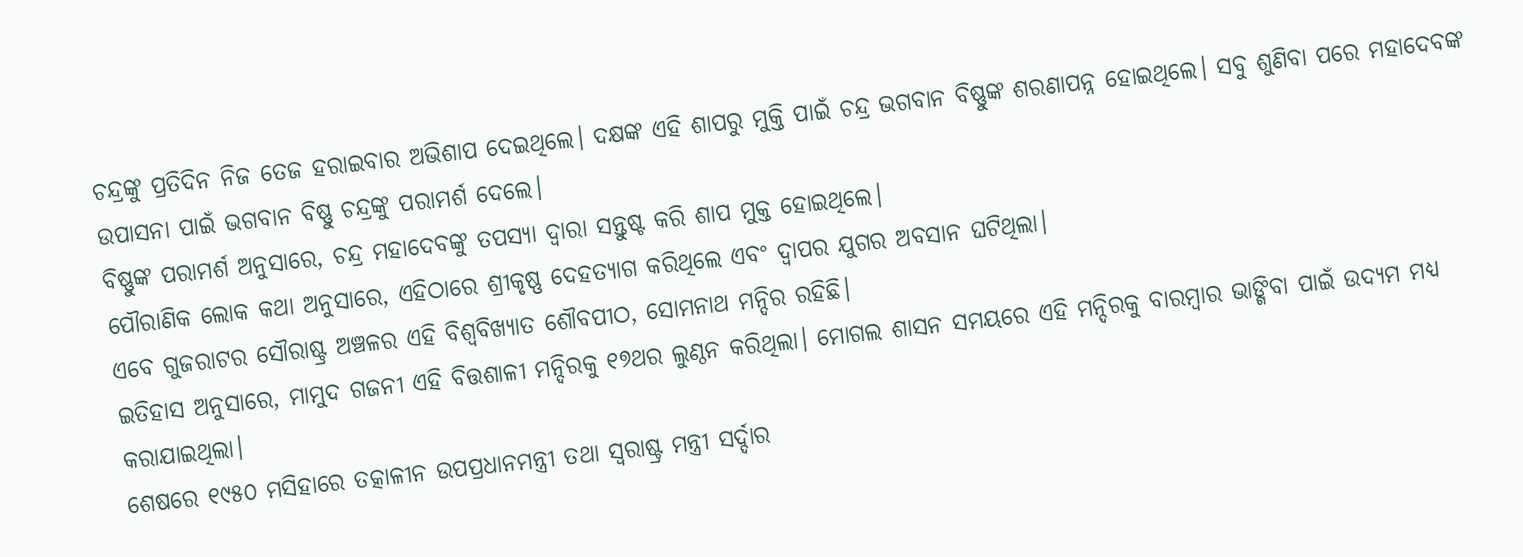ଚନ୍ଦ୍ରଙ୍କୁ ପ୍ରତିଦିନ ନିଜ ତେଜ ହରାଇବାର ଅଭିଶାପ ଦେଇଥିଲେ। ଦକ୍ଷଙ୍କ ଏହି ଶାପରୁ ମୁକ୍ତି ପାଇଁ ଚନ୍ଦ୍ର ଭଗବାନ ବିଷ୍ଣୁଙ୍କ ଶରଣାପନ୍ନ ହୋଇଥିଲେ। ସବୁ ଶୁଣିବା ପରେ ମହାଦେବଙ୍କ ଉପାସନା ପାଇଁ ଭଗବାନ ବିଷ୍ଣୁ ଚନ୍ଦ୍ରଙ୍କୁ ପରାମର୍ଶ ଦେଲେ।
ବିଷ୍ଣୁଙ୍କ ପରାମର୍ଶ ଅନୁସାରେ, ଚନ୍ଦ୍ର ମହାଦେବଙ୍କୁ ତପସ୍ୟା ଦ୍ୱାରା ସନ୍ତୁଷ୍ଟ କରି ଶାପ ମୁକ୍ତ ହୋଇଥିଲେ।
ପୌରାଣିକ ଲୋକ କଥା ଅନୁସାରେ, ଏହିଠାରେ ଶ୍ରୀକୃଷ୍ଣ ଦେହତ୍ୟାଗ କରିଥିଲେ ଏବଂ ଦ୍ୱାପର ଯୁଗର ଅବସାନ ଘଟିଥିଲା।
ଏବେ ଗୁଜରାଟର ସୌରାଷ୍ଟ୍ର ଅଞ୍ଚଳର ଏହି ବିଶ୍ୱବିଖ୍ୟାତ ଶୌବପୀଠ, ସୋମନାଥ ମନ୍ଦିର ରହିଛି।
ଇତିହାସ ଅନୁସାରେ, ମାମୁଦ ଗଜନୀ ଏହି ବିତ୍ତଶାଳୀ ମନ୍ଦିରକୁ ୧୭ଥର ଲୁଣ୍ଠନ କରିଥିଲା। ମୋଗଲ ଶାସନ ସମୟରେ ଏହି ମନ୍ଦିରକୁ ବାରମ୍ୱାର ଭାଙ୍ଗିବା ପାଇଁ ଉଦ୍ୟମ ମଧ୍ୟ କରାଯାଇଥିଲା।
ଶେଷରେ ୧୯୫୦ ମସିହାରେ ତତ୍କାଳୀନ ଉପପ୍ରଧାନମନ୍ତ୍ରୀ ତଥା ସ୍ୱରାଷ୍ଟ୍ର ମନ୍ତ୍ରୀ ସର୍ଦ୍ଦାର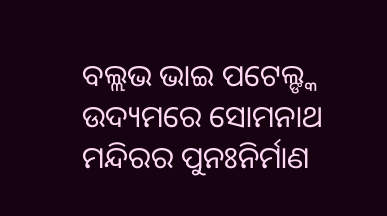ବଲ୍ଲଭ ଭାଇ ପଟେଲ୍ଙ୍କ ଉଦ୍ୟମରେ ସୋମନାଥ ମନ୍ଦିରର ପୁନଃନିର୍ମାଣ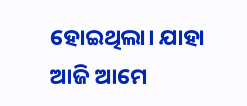ହୋଇଥିଲା। ଯାହା ଆଜି ଆମେ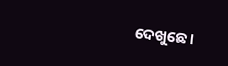ଦେଖୁଛେ।